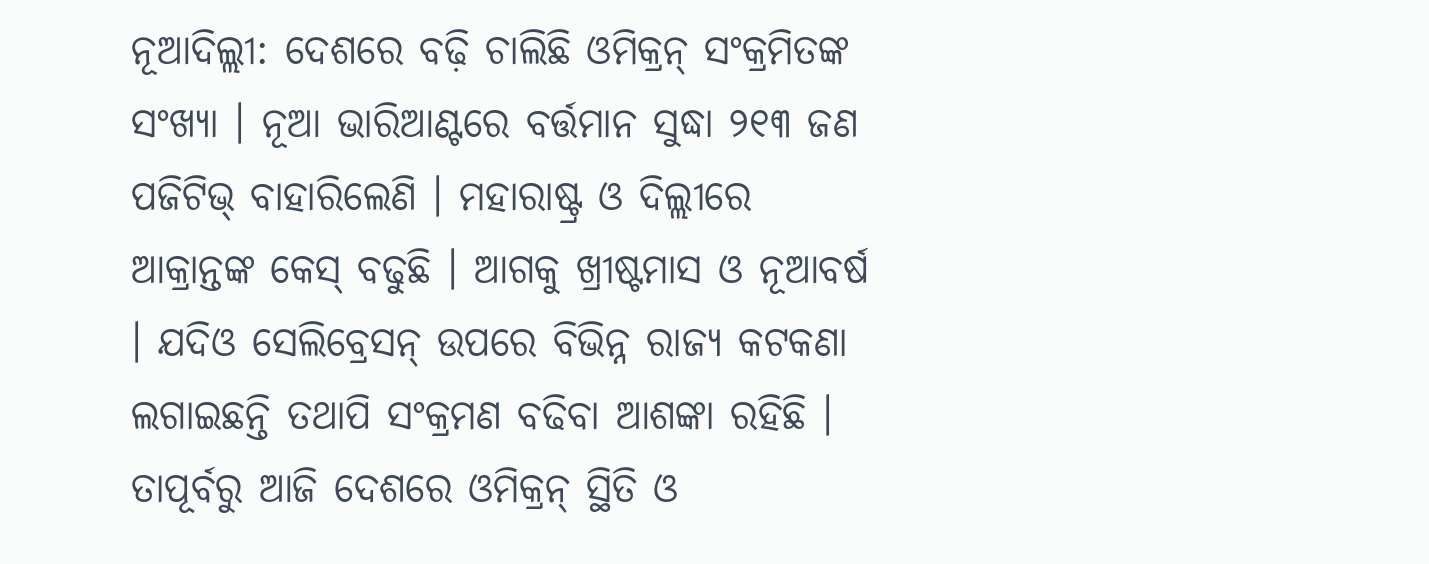ନୂଆଦିଲ୍ଲୀ: ଦେଶରେ ବଢ଼ି ଚାଲିଛି ଓମିକ୍ରନ୍ ସଂକ୍ରମିତଙ୍କ ସଂଖ୍ୟା । ନୂଆ ଭାରିଆଣ୍ଟରେ ବର୍ତ୍ତମାନ ସୁଦ୍ଧା ୨୧୩ ଜଣ ପଜିଟିଭ୍ ବାହାରିଲେଣି । ମହାରାଷ୍ଟ୍ର ଓ ଦିଲ୍ଲୀରେ ଆକ୍ରାନ୍ତଙ୍କ କେସ୍ ବଢୁଛି । ଆଗକୁ ଖ୍ରୀଷ୍ଟମାସ ଓ ନୂଆବର୍ଷ । ଯଦିଓ ସେଲିବ୍ରେସନ୍ ଉପରେ ବିଭିନ୍ନ ରାଜ୍ୟ କଟକଣା ଲଗାଇଛନ୍ତି ତଥାପି ସଂକ୍ରମଣ ବଢିବା ଆଶଙ୍କା ରହିଛି । ତାପୂର୍ବରୁ ଆଜି ଦେଶରେ ଓମିକ୍ରନ୍ ସ୍ଥିତି ଓ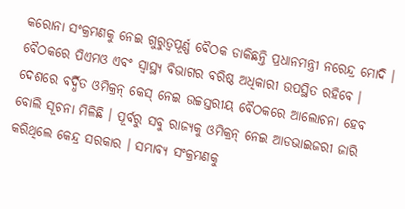କରୋନା ସଂକ୍ରମଣକୁ ନେଇ ଗୁରୁତ୍ୱପୂର୍ଣ୍ଣ ବୈଠକ ଡାକିଛନ୍ତି ପ୍ରଧାନମନ୍ତ୍ରୀ ନରେନ୍ଦ୍ର ମୋଦି ।
ବୈଠକରେ ପିଏମଓ ଏବଂ ସ୍ୱାସ୍ଥ୍ୟ ବିଭାଗର ବରିଷ୍ଠ ଅଧିକାରୀ ଉପସ୍ଥିତ ରହିବେ । ଦେଶରେ ବର୍ଦ୍ଧିତ ଓମିକ୍ରନ୍ କେସ୍ ନେଇ ଉଚ୍ଚସ୍ତରୀୟ ବୈଠକରେ ଆଲୋଚନା ହେବ ବୋଲି ସୂଚନା ମିଳିଛି । ପୂର୍ବରୁ ସବୁ ରାଜ୍ୟକୁ ଓମିକ୍ରନ୍ ନେଇ ଆଡଭାଇଜରୀ ଜାରି କରିଥିଲେ କେନ୍ଦ୍ର ସରକାର । ସମ୍ଭାବ୍ୟ ସଂକ୍ରମଣକୁ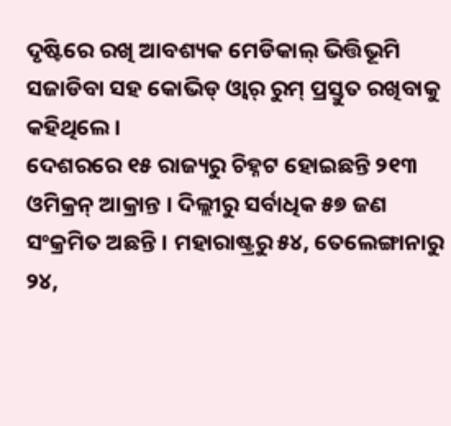ଦୃଷ୍ଟିରେ ରଖି ଆବଶ୍ୟକ ମେଡିକାଲ୍ ଭିତ୍ତିଭୂମି ସଜାଡିବା ସହ କୋଭିଡ୍ ଓ୍ୱାର୍ ରୁମ୍ ପ୍ରସ୍ତୁତ ରଖିବାକୁ କହିଥିଲେ ।
ଦେଶରରେ ୧୫ ରାଜ୍ୟରୁ ଚିହ୍ନଟ ହୋଇଛନ୍ତି ୨୧୩ ଓମିକ୍ରନ୍ ଆକ୍ରାନ୍ତ । ଦିଲ୍ଲୀରୁ ସର୍ବାଧିକ ୫୭ ଜଣ ସଂକ୍ରମିତ ଅଛନ୍ତି । ମହାରାଷ୍ଟ୍ରରୁ ୫୪, ତେଲେଙ୍ଗାନାରୁ ୨୪,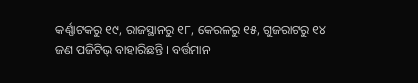କର୍ଣ୍ଣାଟକରୁ ୧୯, ରାଜସ୍ଥାନରୁ ୧୮, କେରଳରୁ ୧୫, ଗୁଜରାଟରୁ ୧୪ ଜଣ ପଜିଟିଭ୍ ବାହାରିଛନ୍ତି । ବର୍ତ୍ତମାନ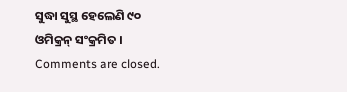ସୁଦ୍ଧା ସୁସ୍ଥ ହେଲେଣି ୯୦ ଓମିକ୍ରନ୍ ସଂକ୍ରମିତ ।
Comments are closed.